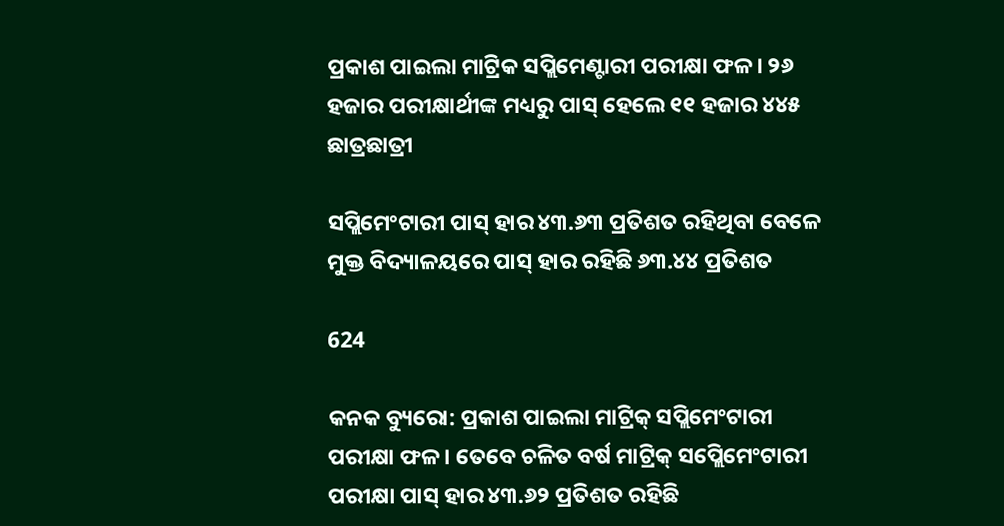ପ୍ରକାଶ ପାଇଲା ମାଟ୍ରିକ ସପ୍ଲିମେଣ୍ଟାରୀ ପରୀକ୍ଷା ଫଳ। ୨୬ ହଜାର ପରୀକ୍ଷାର୍ଥୀଙ୍କ ମଧ୍ୟରୁ ପାସ୍ ହେଲେ ୧୧ ହଜାର ୪୪୫ ଛାତ୍ରଛାତ୍ରୀ

ସପ୍ଲିମେଂଟାରୀ ପାସ୍ ହାର ୪୩.୬୩ ପ୍ରତିଶତ ରହିଥିବା ବେଳେ ମୁକ୍ତ ବିଦ୍ୟାଳୟରେ ପାସ୍ ହାର ରହିଛି ୬୩.୪୪ ପ୍ରତିଶତ

624

କନକ ବ୍ୟୁରୋ: ପ୍ରକାଶ ପାଇଲା ମାଟ୍ରିକ୍ ସପ୍ଲିମେଂଟାରୀ ପରୀକ୍ଷା ଫଳ । ତେବେ ଚଳିତ ବର୍ଷ ମାଟ୍ରିକ୍ ସପ୍ଲେିମେଂଟାରୀ ପରୀକ୍ଷା ପାସ୍ ହାର ୪୩.୬୨ ପ୍ରତିଶତ ରହିଛି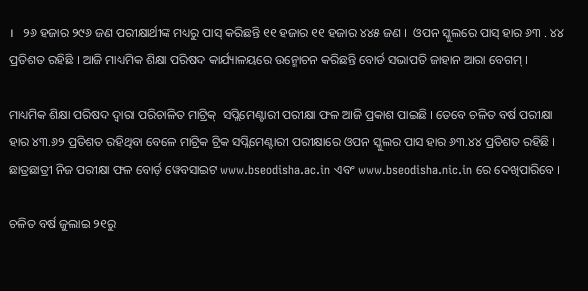।   ୨୬ ହଜାର ୨୯୬ ଜଣ ପରୀକ୍ଷାର୍ଥୀଙ୍କ ମଧ୍ୟରୁ ପାସ୍ କରିଛନ୍ତି ୧୧ ହଜାର ୧୧ ହଜାର ୪୪୫ ଜଣ ।  ଓପନ ସ୍କୁଲରେ ପାସ୍ ହାର ୬୩ . ୪୪ ପ୍ରତିଶତ ରହିଛି । ଆଜି ମାଧ୍ୟମିକ ଶିକ୍ଷା ପରିଷଦ କାର୍ଯ୍ୟାଳୟରେ ଉନ୍ମୋଚନ କରିଛନ୍ତି ବୋର୍ଡ ସଭାପତି ଜାହାନ ଆରା ବେଗମ୍ ।

ମାଧ୍ୟମିକ ଶିକ୍ଷା ପରିଷଦ ଦ୍ୱାରା ପରିଚାଳିତ ମାଟ୍ରିକ୍  ସପ୍ଲିମେଣ୍ଟାରୀ ପରୀକ୍ଷା ଫଳ ଆଜି ପ୍ରକାଶ ପାଇଛି । ତେବେ ଚଳିତ ବର୍ଷ ପରୀକ୍ଷା ହାର ୪୩.୬୨ ପ୍ରତିଶତ ରହିଥିବା ବେଳେ ମାଟ୍ରିକ ଟ୍ରିକ ସପ୍ଲିମେଣ୍ଟାରୀ ପରୀକ୍ଷାରେ ଓପନ ସ୍କୁଲର ପାସ ହାର ୬୩.୪୪ ପ୍ରତିଶତ ରହିଛି । ଛାତ୍ରଛାତ୍ରୀ ନିଜ ପରୀକ୍ଷା ଫଳ ବୋର୍ଡ଼ ୱେବସାଇଟ www.bseodisha.ac.in ଏବଂ www.bseodisha.nic.in ରେ ଦେଖିପାରିବେ ।

ଚଳିତ ବର୍ଷ ଜୁଲାଇ ୨୧ରୁ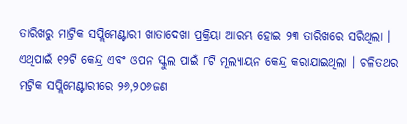ତାରିଖରୁ ମାଟ୍ରିକ ସପ୍ଲିମେଣ୍ଟାରୀ ଖାତାଦେଖା ପ୍ରକ୍ରିୟା ଆରମ୍ଭ ହୋଇ ୨୩ ତାରିଖରେ ସରିଥିଲା । ଏଥିପାଇଁ ୧୨ଟି କେନ୍ଦ୍ର ଏବଂ ଓପନ ସ୍କୁଲ ପାଇଁ ୮ଟି ମୂଲ୍ୟାୟନ କେନ୍ଦ୍ର କରାଯାଇଥିଲା । ଚଳିତଥର ମଟ୍ରିକ ସପ୍ଲିମେଣ୍ଟାରୀରେ ୨୬,୨୦୬ଜଣ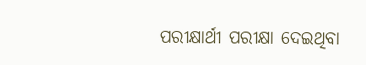ପରୀକ୍ଷାର୍ଥୀ ପରୀକ୍ଷା ଦେଇଥିବା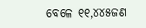ବେଳେ ୧୧,୪୪୫ଜଣ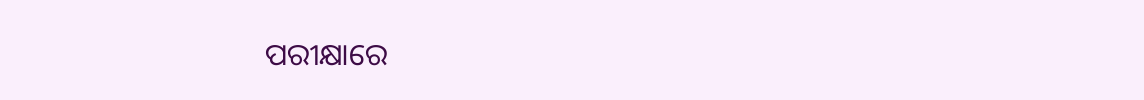ପରୀକ୍ଷାରେ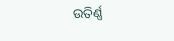ଉତିର୍ଣ୍ଣ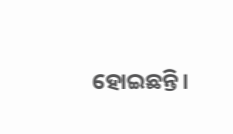ହୋଇଛନ୍ତି।